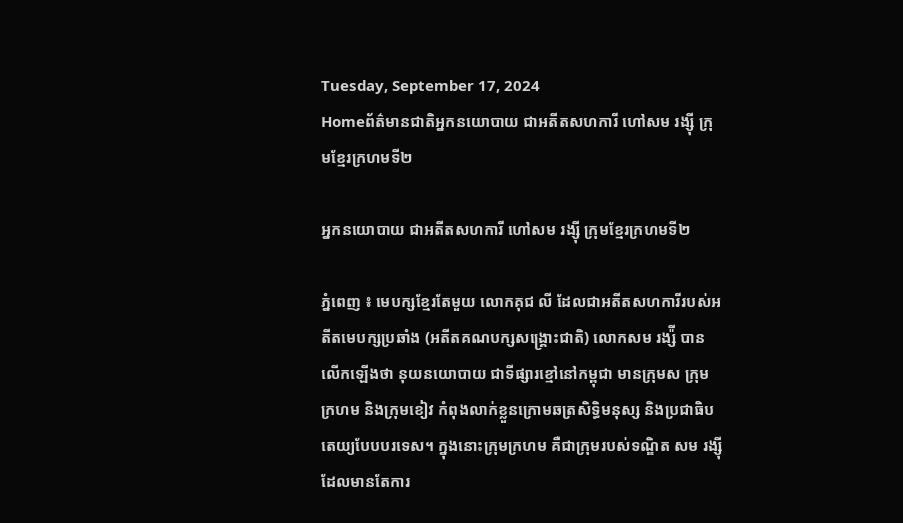Tuesday, September 17, 2024
Homeព័ត៌មានជាតិអ្នកនយោបាយ ជាអតីតសហការី ហៅសម រង្ស៊ី ក្រុមខ្មែរក្រហមទី២

អ្នកនយោបាយ ជាអតីតសហការី ហៅសម រង្ស៊ី ក្រុមខ្មែរក្រហមទី២

ភ្នំពេញ ៖ មេបក្សខ្មែរតែមួយ លោកគុជ លី ដែលជាអតីតសហការីរបស់អតីតមេបក្សប្រឆាំង (អតីតគណបក្សសង្គ្រោះជាតិ) លោកសម រង្ស៉ី បានលើកឡើងថា នុយនយោបាយ ជាទីផ្សារខ្មៅនៅកម្ពុជា មានក្រុមស ក្រុមក្រហម និងក្រុមខៀវ កំពុងលាក់ខ្លួនក្រោមឆត្រសិទ្ធិមនុស្ស និងប្រជាធិបតេយ្យបែបបរទេស។ ក្នុងនោះក្រុមក្រហម គឺជាក្រុមរបស់ទណ្ឌិត សម រង្ស៊ី ដែលមានតែការ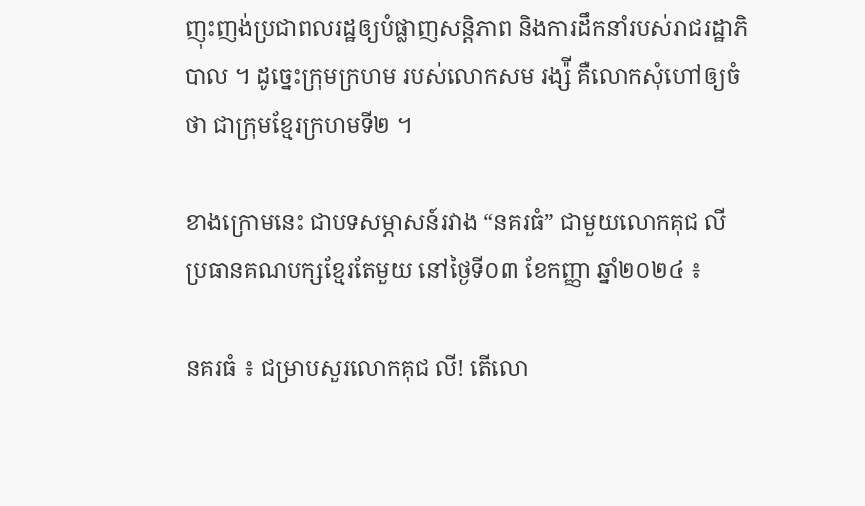ញុះញង់ប្រជាពលរដ្ឋឲ្យបំផ្លាញសន្តិភាព និងការដឹកនាំរបស់រាជរដ្ឋាភិបាល ។ ដូច្នេះក្រុមក្រហម របស់លោកសម រង្ស៉ី គឺលោកសុំហៅឲ្យចំថា ជាក្រុមខ្មែរក្រហមទី២ ។

ខាងក្រោមនេះ ជាបទសម្ភាសន៍រវាង “នគរធំ” ជាមួយលោកគុជ លី ប្រធានគណបក្សខ្មែរតែមួយ នៅថ្ងៃទី០៣ ខែកញ្ញា ឆ្នាំ២០២៤ ៖

នគរធំ ៖ ជម្រាបសួរលោកគុជ លី! តើលោ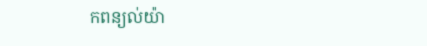កពន្យល់យ៉ា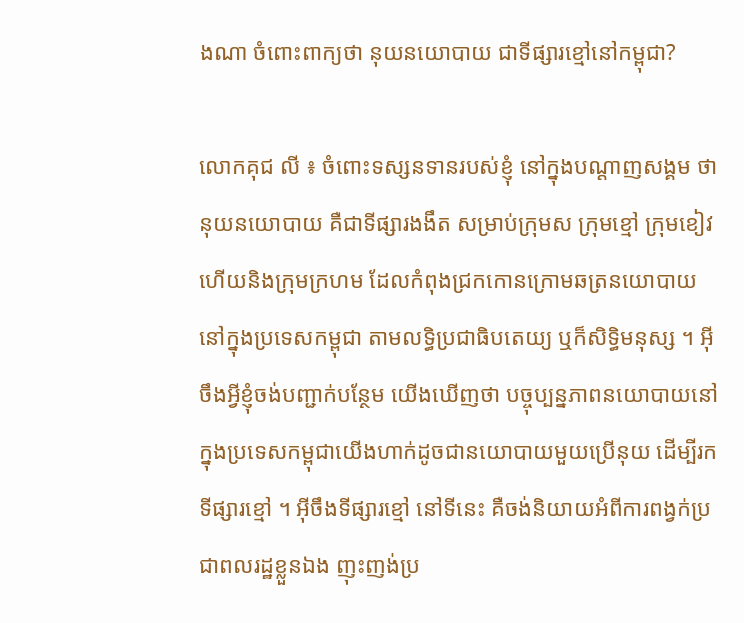ងណា ចំពោះពាក្យថា នុយនយោបាយ ជាទីផ្សារខ្មៅនៅកម្ពុជា?

លោកគុជ លី ៖ ចំពោះទស្សនទានរបស់ខ្ញុំ នៅក្នុងបណ្ដាញសង្គម ថានុយនយោបាយ គឺជាទីផ្សារងងឹត សម្រាប់ក្រុមស ក្រុមខ្មៅ ក្រុមខៀវ ហើយនិងក្រុមក្រហម ដែលកំពុងជ្រកកោនក្រោមឆត្រនយោបាយនៅក្នុងប្រទេសកម្ពុជា តាមលទ្ធិប្រជាធិបតេយ្យ ឬក៏សិទ្ធិមនុស្ស ។ អ៊ីចឹងអ្វីខ្ញុំចង់បញ្ជាក់បន្ថែម យើងឃើញថា បច្ចុប្បន្នភាពនយោបាយនៅក្នុងប្រទេសកម្ពុជាយើងហាក់ដូចជានយោបាយមួយប្រើនុយ ដើម្បីរកទីផ្សារខ្មៅ ។ អ៊ីចឹងទីផ្សារខ្មៅ នៅទីនេះ គឺចង់និយាយអំពីការពង្វក់ប្រជាពលរដ្ឋខ្លួនឯង ញុះញង់ប្រ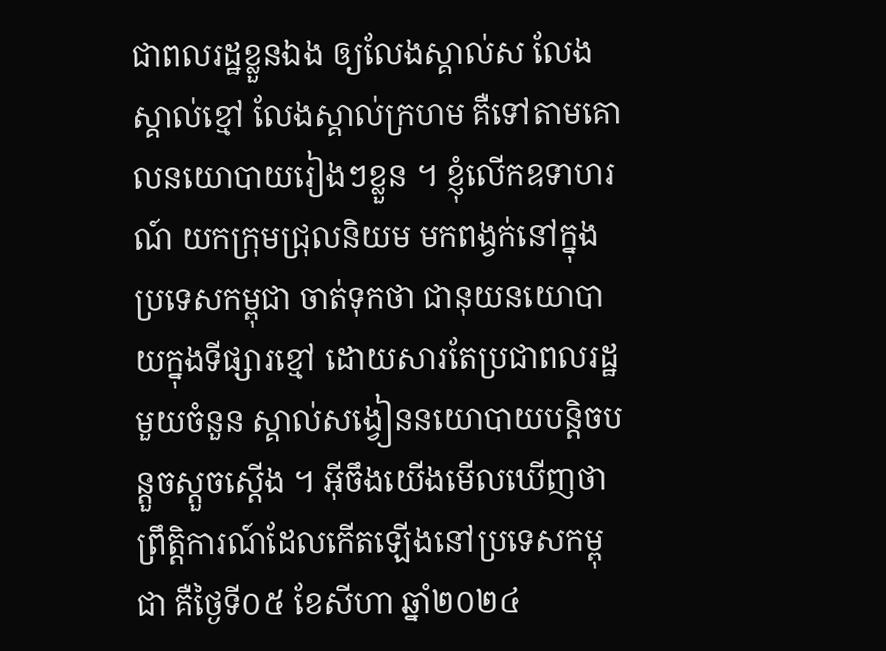ជាពលរដ្ឋខ្លួនឯង ឲ្យលែងស្គាល់ស លែងស្គាល់ខ្មៅ លែងស្គាល់ក្រហម គឺទៅតាមគោលនយោបាយរៀងៗខ្លួន ។ ខ្ញុំលើកឧទាហរណ៍ យកក្រុមជ្រុលនិយម មកពង្វក់នៅក្នុងប្រទេសកម្ពុជា ចាត់ទុកថា ជានុយនយោបាយក្នុងទីផ្សារខ្មៅ ដោយសារតែប្រជាពលរដ្ឋមួយចំនួន ស្គាល់សង្វៀននយោបាយបន្តិចបន្តួចស្ដួចស្ដើង ។ អ៊ីចឹងយើងមើលឃើញថា ព្រឹត្តិការណ៍ដែលកើតឡើងនៅប្រទេសកម្ពុជា គឺថ្ងៃទី០៥ ខែសីហា ឆ្នាំ២០២៤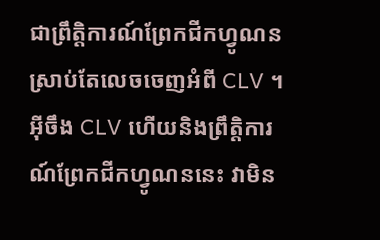ជាព្រឹត្តិការណ៍ព្រែកជីកហ្វូណន ស្រាប់តែលេចចេញអំពី CLV ។ អ៊ីចឹង CLV ហើយនិងព្រឹត្តិការណ៍ព្រែកជីកហ្វូណននេះ វាមិន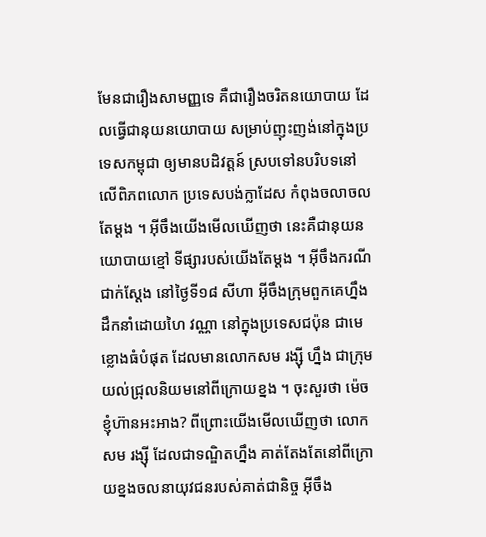មែនជារឿងសាមញ្ញទេ គឺជារឿងចរិតនយោបាយ ដែលធ្វើជានុយនយោបាយ សម្រាប់ញុះញង់នៅក្នុងប្រទេសកម្ពុជា ឲ្យមានបដិវត្តន៍ ស្របទៅនបរិបទនៅលើពិភពលោក ប្រទេសបង់ក្លាដែស កំពុងចលាចលតែម្ដង ។ អ៊ីចឹងយើងមើលឃើញថា នេះគឺជានុយនយោបាយខ្មៅ ទីផ្សារបស់យើងតែម្ដង ។ អ៊ីចឹងករណីជាក់ស្ដែង នៅថ្ងៃទី១៨ សីហា អ៊ីចឹងក្រុមពួកគេហ្នឹង ដឹកនាំដោយហៃ វណ្ណា នៅក្នុងប្រទេសជប៉ុន ជាមេខ្លោងធំបំផុត ដែលមានលោកសម រង្ស៊ី ហ្នឹង ជាក្រុមយល់ជ្រុលនិយមនៅពីក្រោយខ្នង ។ ចុះសួរថា ម៉េចខ្ញុំហ៊ានអះអាង? ពីព្រោះយើងមើលឃើញថា លោកសម រង្ស៊ី ដែលជាទណ្ឌិតហ្នឹង គាត់តែងតែនៅពីក្រោយខ្នងចលនាយុវជនរបស់គាត់ជានិច្ច អ៊ីចឹង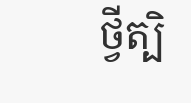ថ្វីត្បិ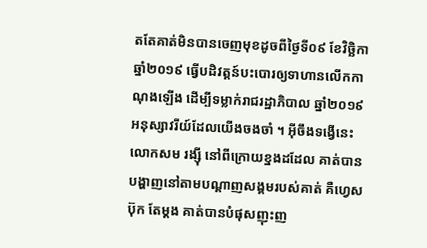តតែគាត់មិនបានចេញមុខដូចពីថ្ងៃទី០៩ ខែវិច្ឆិកា ឆ្នាំ២០១៩ ធ្វើបដិវត្តន៍បះបោរឲ្យទាហានលើកកាណុងឡើង ដើម្បីទម្លាក់រាជរដ្ឋាភិបាល ឆ្នាំ២០១៩ អនុស្សាវរីយ៍ដែលយើងចងចាំ ។ អ៊ីចឹងទង្វើនេះ លោកសម រង្ស៊ី នៅពីក្រោយខ្នងដដែល គាត់បានបង្ហាញនៅតាមបណ្ដាញសង្គមរបស់គាត់ គឺហ្វេសប៊ុក តែម្ដង គាត់បានបំផុសញុះញ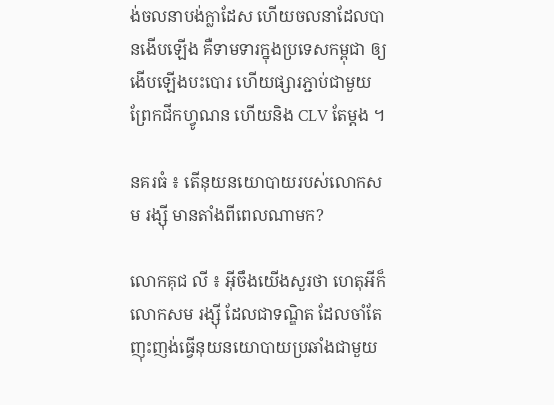ង់ចលនាបង់ក្លាដែស ហើយចលនាដែលបានងើបឡើង គឺទាមទារក្នុងប្រទេសកម្ពុជា ឲ្យងើបឡើងបះបោរ ហើយផ្សារភ្ជាប់ជាមួយព្រែកជីកហ្វូណន ហើយនិង CLV តែម្ដង ។

នគរធំ ៖ តើនុយនយោបាយរបស់លោកសម រង្ស៊ី មានតាំងពីពេលណាមក?

លោកគុជ លី ៖ អ៊ីចឹងយើងសួរថា ហេតុអីក៏លោកសម រង្ស៊ី ដែលជាទណ្ឌិត ដែលចាំតែញុះញង់ធ្វើនុយនយោបាយប្រឆាំងជាមួយ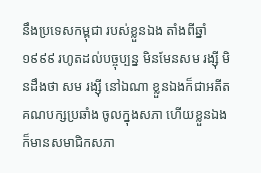នឹងប្រទេសកម្ពុជា របស់ខ្លួនឯង តាំងពីឆ្នាំ១៩៩៩ រហូតដល់បច្ចុប្បន្ន មិនមែនសម រង្ស៊ី មិនដឹងថា សម រង្ស៊ី នៅឯណា ខ្លួនឯងក៏ជាអតីតគណបក្សប្រឆាំង ចូលក្នុងសភា ហើយខ្លួនឯងក៏មានសមាជិកសភា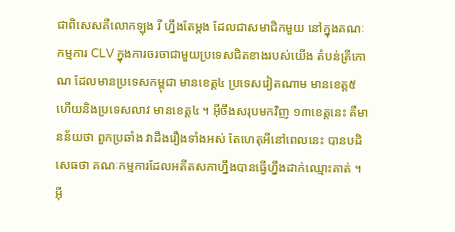ជាពិសេសគឺលោកឡុង រី ហ្នឹងតែម្ដង ដែលជាសមាជិកមួយ នៅក្នុងគណៈកម្មការ CLV ក្នុងការចរចាជាមួយប្រទេសជិតខាងរបស់យើង តំបន់ត្រីកោណ ដែលមានប្រទេសកម្ពុជា មានខេត្ត៤ ប្រទេសវៀតណាម មានខេត្ត៥ ហើយនិងប្រទេសលាវ មានខេត្ត៤ ។ អ៊ីចឹងសរុបមកវិញ ១៣ខេត្តនេះ គឺមានន័យថា ពួកប្រឆាំង វាដឹងរឿងទាំងអស់ តែហេតុអីនៅពេលនេះ បានបដិសេធថា គណៈកម្មការដែលអតីតសភាហ្នឹងបានធ្វើហ្នឹងដាក់ឈ្មោះគាត់ ។ អ៊ី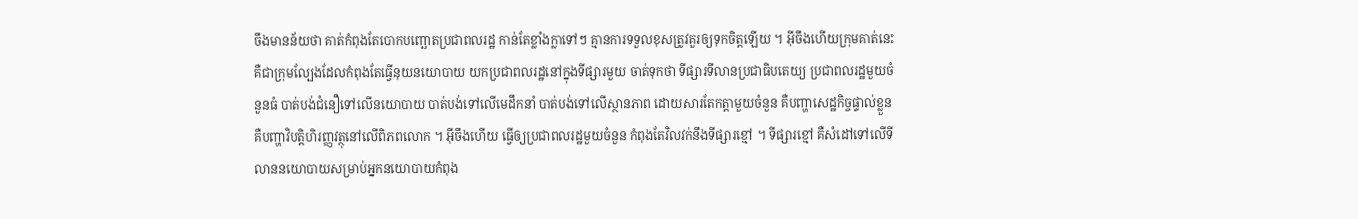ចឹងមានន័យថា គាត់កំពុងតែបោកបញ្ឆោតប្រជាពលរដ្ឋ កាន់តែខ្លាំងក្លាទៅៗ គ្មានការទទួលខុសត្រូវគួរឲ្យទុកចិត្តឡើយ ។ អ៊ីចឹងហើយក្រុមគាត់នេះ គឺជាក្រុមល្បែងដែលកំពុងតែធ្វើនុយនយោបាយ យកប្រជាពលរដ្ឋនៅក្នុងទីផ្សារមួយ ចាត់ទុកថា ទីផ្សារទីលានប្រជាធិបតេយ្យ ប្រជាពលរដ្ឋមួយចំនួនធំ បាត់បង់ជំនឿទៅលើនយោបាយ បាត់បង់ទៅលើមេដឹកនាំ បាត់បង់ទៅលើស្ថានភាព ដោយសារតែកត្តាមួយចំនួន គឺបញ្ហាសេដ្ឋកិច្ចផ្ទាល់ខ្លួន គឺបញ្ហាវិបត្តិហិរញ្ញវត្ថុនៅលើពិភពលោក ។ អ៊ីចឹងហើយ ធ្វើឲ្យប្រជាពលរដ្ឋមួយចំនួន កំពុងតែវិលវក់នឹងទីផ្សារខ្មៅ ។ ទីផ្សារខ្មៅ គឺសំដៅទៅលើទីលាននយោបាយសម្រាប់អ្នកនយោបាយកំពុង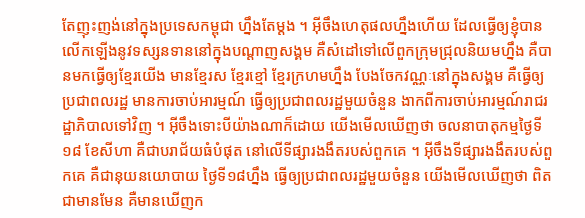តែញុះញង់នៅក្នុងប្រទេសកម្ពុជា ហ្នឹងតែម្ដង ។ អ៊ីចឹងហេតុផលហ្នឹងហើយ ដែលធ្វើឲ្យខ្ញុំបានលើកឡើងនូវទស្សនទាននៅក្នុងបណ្ដាញសង្គម គឺសំដៅទៅលើពួកក្រុមជ្រុលនិយមហ្នឹង គឺបានមកធ្វើឲ្យខ្មែរយើង មានខ្មែរស ខ្មែរខ្មៅ ខ្មែរក្រហមហ្នឹង បែងចែកវណ្ណៈនៅក្នុងសង្គម គឺធ្វើឲ្យប្រជាពលរដ្ឋ មានការចាប់អារម្មណ៍ ធ្វើឲ្យប្រជាពលរដ្ឋមួយចំនួន ងាកពីការចាប់អារម្មណ៍រាជរដ្ឋាភិបាលទៅវិញ ។ អ៊ីចឹងទោះបីយ៉ាងណាក៏ដោយ យើងមើលឃើញថា ចលនាបាតុកម្មថ្ងៃទី១៨ ខែសីហា គឺជាបរាជ័យធំបំផុត នៅលើទីផ្សារងងឹតរបស់ពួកគេ ។ អ៊ីចឹងទីផ្សារងងឹតរបស់ពួកគេ គឺជានុយនយោបាយ ថ្ងៃទី១៨ហ្នឹង ធ្វើឲ្យប្រជាពលរដ្ឋមួយចំនួន យើងមើលឃើញថា ពិតជាមានមែន គឺមានឃើញក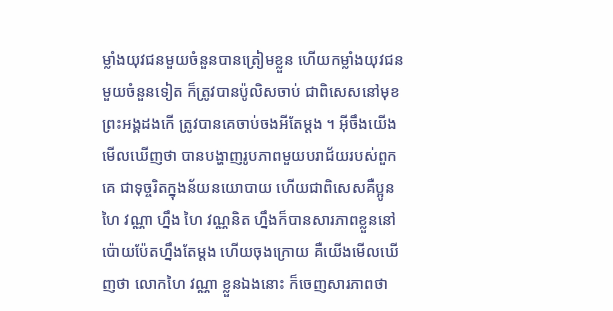ម្លាំងយុវជនមួយចំនួនបានត្រៀមខ្លួន ហើយកម្លាំងយុវជនមួយចំនួនទៀត ក៏ត្រូវបានប៉ូលិសចាប់ ជាពិសេសនៅមុខព្រះអង្គដងកើ ត្រូវបានគេចាប់ចងអីតែម្ដង ។ អ៊ីចឹងយើងមើលឃើញថា បានបង្ហាញរូបភាពមួយបរាជ័យរបស់ពួកគេ ជាទុច្ចរិតក្នុងន័យនយោបាយ ហើយជាពិសេសគឺប្អូនហៃ វណ្ណា ហ្នឹង ហៃ វណ្ណនិត ហ្នឹងក៏បានសារភាពខ្លួននៅប៉ោយប៉ែតហ្នឹងតែម្ដង ហើយចុងក្រោយ គឺយើងមើលឃើញថា លោកហៃ វណ្ណា ខ្លួនឯងនោះ ក៏ចេញសារភាពថា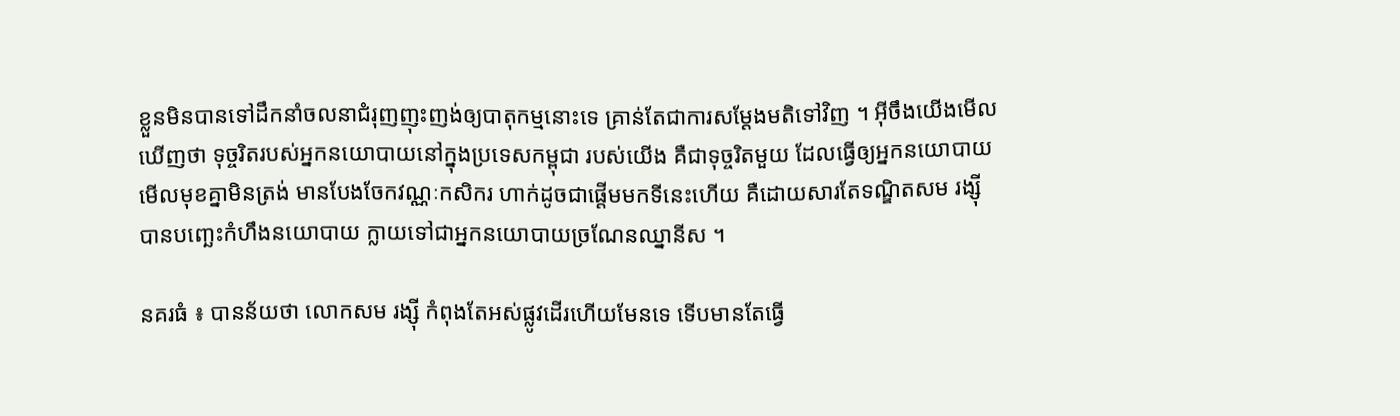ខ្លួនមិនបានទៅដឹកនាំចលនាជំរុញញុះញង់ឲ្យបាតុកម្មនោះទេ គ្រាន់តែជាការសម្ដែងមតិទៅវិញ ។ អ៊ីចឹងយើងមើលឃើញថា ទុច្ចរិតរបស់អ្នកនយោបាយនៅក្នុងប្រទេសកម្ពុជា របស់យើង គឺជាទុច្ចរិតមួយ ដែលធ្វើឲ្យអ្នកនយោបាយមើលមុខគ្នាមិនត្រង់ មានបែងចែកវណ្ណៈកសិករ ហាក់ដូចជាផ្ដើមមកទីនេះហើយ គឺដោយសារតែទណ្ឌិតសម រង្ស៊ី បានបញ្ឆេះកំហឹងនយោបាយ ក្លាយទៅជាអ្នកនយោបាយច្រណែនឈ្នានីស ។

នគរធំ ៖ បានន័យថា លោកសម រង្ស៊ី កំពុងតែអស់ផ្លូវដើរហើយមែនទេ ទើបមានតែធ្វើ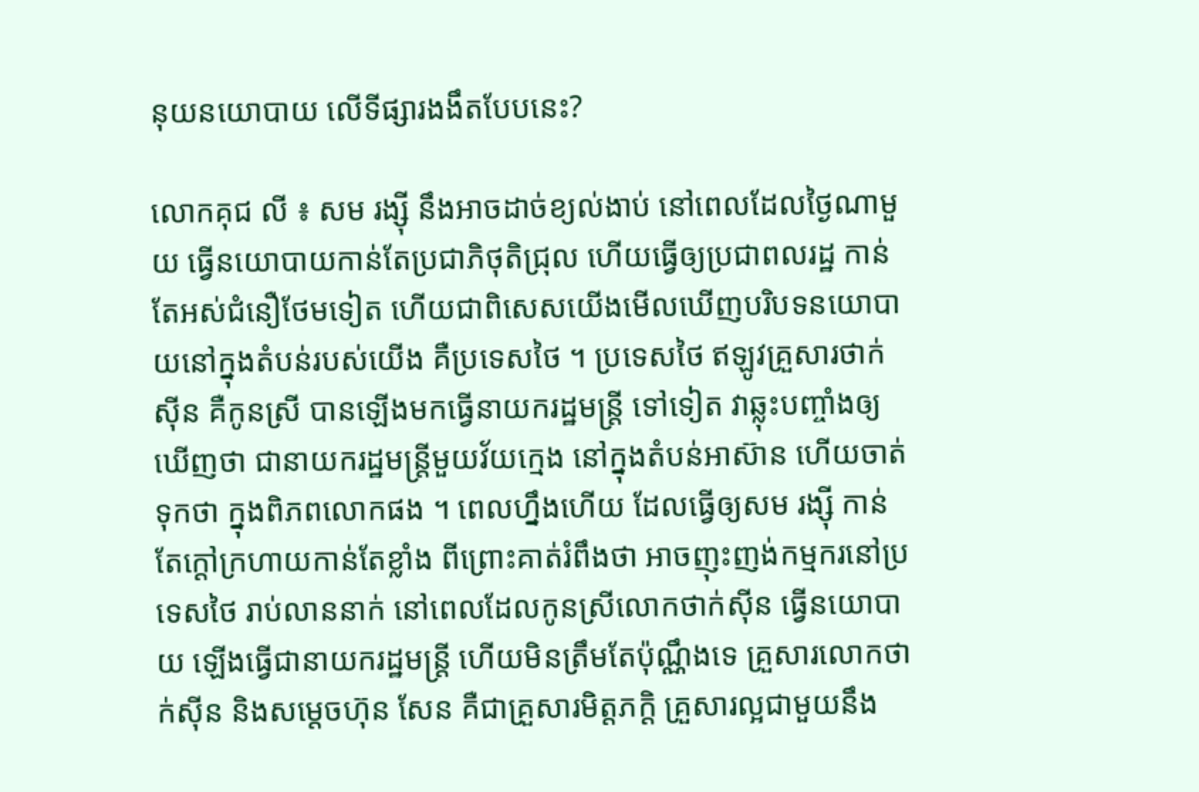នុយនយោបាយ លើទីផ្សារងងឹតបែបនេះ?

លោកគុជ លី ៖ សម រង្ស៊ី នឹងអាចដាច់ខ្យល់ងាប់ នៅពេលដែលថ្ងៃណាមួយ ធ្វើនយោបាយកាន់តែប្រជាភិថុតិជ្រុល ហើយធ្វើឲ្យប្រជាពលរដ្ឋ កាន់តែអស់ជំនឿថែមទៀត ហើយជាពិសេសយើងមើលឃើញបរិបទនយោបាយនៅក្នុងតំបន់របស់យើង គឺប្រទេសថៃ ។ ប្រទេសថៃ ឥឡូវគ្រួសារថាក់ស៊ីន គឺកូនស្រី បានឡើងមកធ្វើនាយករដ្ឋមន្រ្តី ទៅទៀត វាឆ្លុះបញ្ចាំងឲ្យឃើញថា ជានាយករដ្ឋមន្រ្តីមួយវ័យក្មេង នៅក្នុងតំបន់អាស៊ាន ហើយចាត់ទុកថា ក្នុងពិភពលោកផង ។ ពេលហ្នឹងហើយ ដែលធ្វើឲ្យសម រង្ស៊ី កាន់តែក្ដៅក្រហាយកាន់តែខ្លាំង ពីព្រោះគាត់រំពឹងថា អាចញុះញង់កម្មករនៅប្រទេសថៃ រាប់លាននាក់ នៅពេលដែលកូនស្រីលោកថាក់ស៊ីន ធ្វើនយោបាយ ឡើងធ្វើជានាយករដ្ឋមន្រ្តី ហើយមិនត្រឹមតែប៉ុណ្ណឹងទេ គ្រួសារលោកថាក់ស៊ីន និងសម្ដេចហ៊ុន សែន គឺជាគ្រួសារមិត្តភក្ដិ គ្រួសារល្អជាមួយនឹង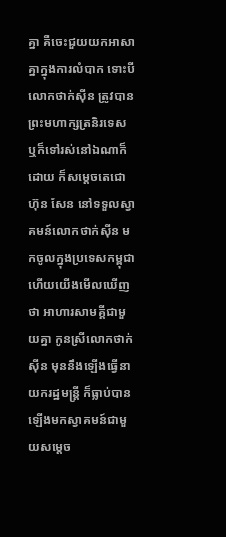គ្នា គឺចេះជួយយកអាសាគ្នាក្នុងការលំបាក ទោះបីលោកថាក់ស៊ីន ត្រូវបានព្រះមហាក្សត្រនិរទេស ឬក៏ទៅរស់នៅឯណាក៏ដោយ ក៏សម្ដេចតេជោ ហ៊ុន សែន នៅទទួលស្វាគមន៍លោកថាក់ស៊ីន មកចូលក្នុងប្រទេសកម្ពុជា ហើយយើងមើលឃើញថា អាហារសាមគ្គីជាមួយគ្នា កូនស្រីលោកថាក់ស៊ីន មុននឹងឡើងធ្វើនាយករដ្ឋមន្រ្តី ក៏ធ្លាប់បានឡើងមកស្វាគមន៍ជាមួយសម្ដេច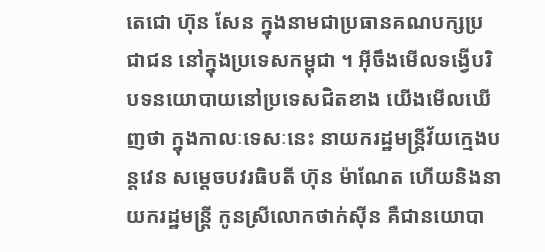តេជោ ហ៊ុន សែន ក្នុងនាមជាប្រធានគណបក្សប្រជាជន នៅក្នុងប្រទេសកម្ពុជា ។ អ៊ីចឹងមើលទង្វើបរិបទនយោបាយនៅប្រទេសជិតខាង យើងមើលឃើញថា ក្នុងកាលៈទេសៈនេះ នាយករដ្ឋមន្រ្តីវ័យក្មេងបន្តវេន សម្ដេចបវរធិបតី ហ៊ុន ម៉ាណែត ហើយនិងនាយករដ្ឋមន្រ្តី កូនស្រីលោកថាក់ស៊ីន គឺជានយោបា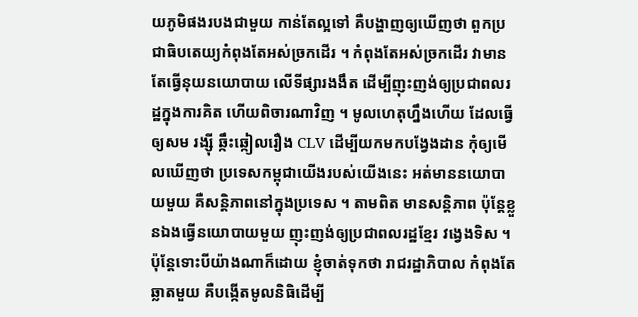យភូមិផងរបងជាមួយ កាន់តែល្អទៅ គឺបង្ហាញឲ្យឃើញថា ពួកប្រជាធិបតេយ្យកំពុងតែអស់ច្រកដើរ ។ កំពុងតែអស់ច្រកដើរ វាមានតែធ្វើនុយនយោបាយ លើទីផ្សារងងឹត ដើម្បីញុះញង់ឲ្យប្រជាពលរដ្ឋក្នុងការគិត ហើយពិចារណាវិញ ។ មូលហេតុហ្នឹងហើយ ដែលធ្វើឲ្យសម រង្ស៊ី ឆ្កឹះឆ្កៀលរឿង CLV ដើម្បីយកមកបង្វែងដាន កុំឲ្យមើលឃើញថា ប្រទេសកម្ពុជាយើងរបស់យើងនេះ អត់មាននយោបាយមួយ គឺសន្តិភាពនៅក្នុងប្រទេស ។ តាមពិត មានសន្តិភាព ប៉ុន្តែខ្លួនឯងធ្វើនយោបាយមួយ ញុះញង់ឲ្យប្រជាពលរដ្ឋខ្មែរ វង្វេងទិស ។ ប៉ុន្តែទោះបីយ៉ាងណាក៏ដោយ ខ្ញុំចាត់ទុកថា រាជរដ្ឋាភិបាល កំពុងតែឆ្លាតមួយ គឺបង្កើតមូលនិធិដើម្បី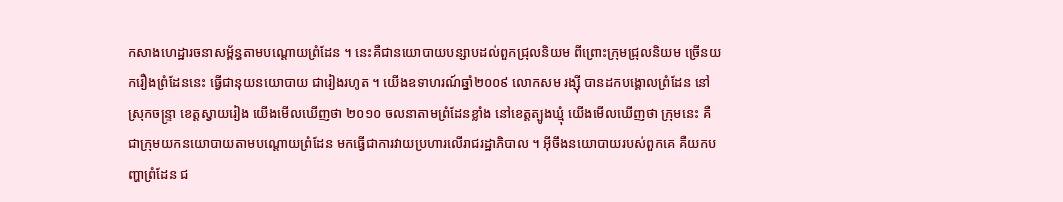កសាងហេដ្ឋារចនាសម្ព័ន្ធតាមបណ្ដោយព្រំដែន ។ នេះគឺជានយោបាយបន្សាបដល់ពួកជ្រុលនិយម ពីព្រោះក្រុមជ្រុលនិយម ច្រើនយករឿងព្រំដែននេះ ធ្វើជានុយនយោបាយ ជារៀងរហូត ។ យើងឧទាហរណ៍ឆ្នាំ២០០៩ លោកសម រង្ស៊ី បានដកបង្គោលព្រំដែន នៅស្រុកចន្ទ្រា ខេត្តស្វាយរៀង យើងមើលឃើញថា ២០១០ ចលនាតាមព្រំដែនខ្លាំង នៅខេត្តត្បូងឃ្មុំ យើងមើលឃើញថា ក្រុមនេះ គឺជាក្រុមយកនយោបាយតាមបណ្ដោយព្រំដែន មកធ្វើជាការវាយប្រហារលើរាជរដ្ឋាភិបាល ។ អ៊ីចឹងនយោបាយរបស់ពួកគេ គឺយកបញ្ហាព្រំដែន ជ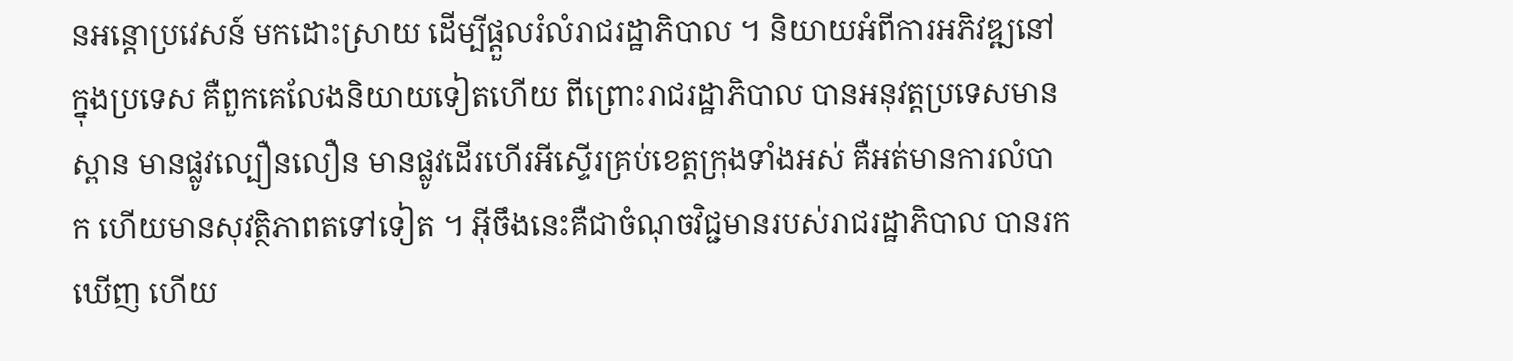នអន្តោប្រវេសន៍ មកដោះស្រាយ ដើម្បីផ្ដួលរំលំរាជរដ្ឋាភិបាល ។ និយាយអំពីការអភិវឌ្ឍនៅក្នុងប្រទេស គឺពួកគេលែងនិយាយទៀតហើយ ពីព្រោះរាជរដ្ឋាភិបាល បានអនុវត្តប្រទេសមានស្ពាន មានផ្លូវល្បឿនលឿន មានផ្លូវដើរហើរអីស្ទើរគ្រប់ខេត្តក្រុងទាំងអស់ គឺអត់មានការលំបាក ហើយមានសុវត្ថិភាពតទៅទៀត ។ អ៊ីចឹងនេះគឺជាចំណុចវិជ្ជមានរបស់រាជរដ្ឋាភិបាល បានរកឃើញ ហើយ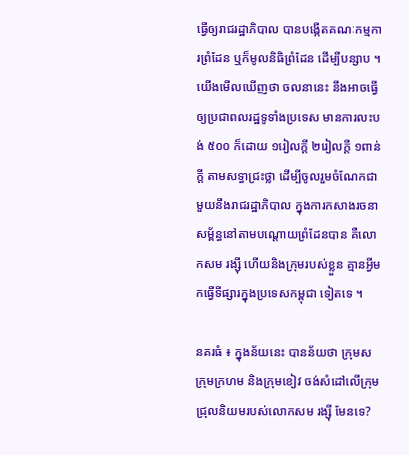ធ្វើឲ្យរាជរដ្ឋាភិបាល បានបង្កើតគណៈកម្មការព្រំដែន ឬក៏មូលនិធិព្រំដែន ដើម្បីបន្សាប ។ យើងមើលឃើញថា ចលនានេះ នឹងអាចធ្វើឲ្យប្រជាពលរដ្ឋទូទាំងប្រទេស មានការលះបង់ ៥០០ ក៏ដោយ ១រៀលក្ដី ២រៀលក្ដី ១ពាន់ក្ដី តាមសទ្ធាជ្រះថ្លា ដើម្បីចូលរួមចំណែកជាមួយនឹងរាជរដ្ឋាភិបាល ក្នុងការកសាងរចនាសម្ព័ន្ធនៅតាមបណ្ដោយព្រំដែនបាន គឺលោកសម រង្ស៊ី ហើយនិងក្រុមរបស់ខ្លួន គ្មានអ្វីមកធ្វើទីផ្សារក្នុងប្រទេសកម្ពុជា ទៀតទេ ។

នគរធំ ៖ ក្នុងន័យនេះ បានន័យថា ក្រុមស ក្រុមក្រហម និងក្រុមខៀវ ចង់សំដៅលើក្រុមជ្រុលនិយមរបស់លោកសម រង្ស៊ី មែនទេ?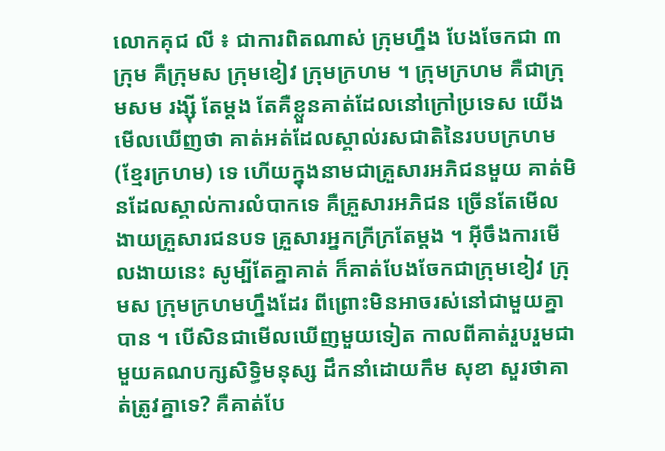លោកគុជ លី ៖ ជាការពិតណាស់ ក្រុមហ្នឹង បែងចែកជា ៣ក្រុម គឺក្រុមស ក្រុមខៀវ ក្រុមក្រហម ។ ក្រុមក្រហម គឺជាក្រុមសម រង្ស៊ី តែម្ដង តែគឺខ្លួនគាត់ដែលនៅក្រៅប្រទេស យើងមើលឃើញថា គាត់អត់ដែលស្គាល់រសជាតិនៃរបបក្រហម (ខ្មែរក្រហម) ទេ ហើយក្នុងនាមជាគ្រួសារអភិជនមួយ គាត់មិនដែលស្គាល់ការលំបាកទេ គឺគ្រួសារអភិជន ច្រើនតែមើលងាយគ្រួសារជនបទ គ្រួសារអ្នកក្រីក្រតែម្ដង ។ អ៊ីចឹងការមើលងាយនេះ សូម្បីតែគ្នាគាត់ ក៏គាត់បែងចែកជាក្រុមខៀវ ក្រុមស ក្រុមក្រហមហ្នឹងដែរ ពីព្រោះមិនអាចរស់នៅជាមួយគ្នាបាន ។ បើសិនជាមើលឃើញមួយទៀត កាលពីគាត់រួបរួមជាមួយគណបក្សសិទ្ធិមនុស្ស ដឹកនាំដោយកឹម សុខា សួរថាគាត់ត្រូវគ្នាទេ? គឺគាត់បែ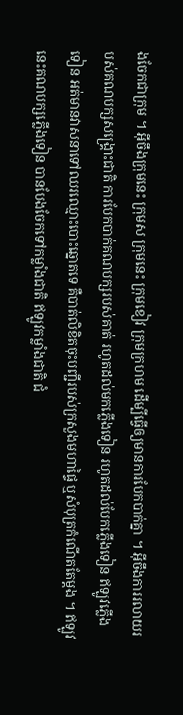ងចែកជាក្រុម ។ អ៊ីចឹងក្រុមនេះ ក្រុមស ក្រុមនេះ ក្រុមខៀវ ក្រុមក្រហម ដើម្បីធ្វើឲ្យមានការបែកបាក់គ្នា ។ អ៊ីចឹងការរលាយរបស់គណបក្សសង្រ្គោះជាតិ ការបែកបាក់គណបក្សរបស់គាត់ រហូតដល់មកភ្លើងទៀន រហូតដល់បែកភ្លើងទៀន ឥឡូវភ្លើងទៀន អត់មានវាសនាទៅឈរឈ្មោះបោះឆ្នោតទេ គឺបាត់លិខិតចុះបញ្ជីរបស់ក្រសួងមហាផ្ទៃ ឬសំបុត្រកំណើតតែម្ដង ។ ឥឡូវនេះគណបក្សភ្លើងទៀន បានបែងចែកទៅកម្លាំងជាតិ ឥឡូវកម្លាំងជាតិ ជំ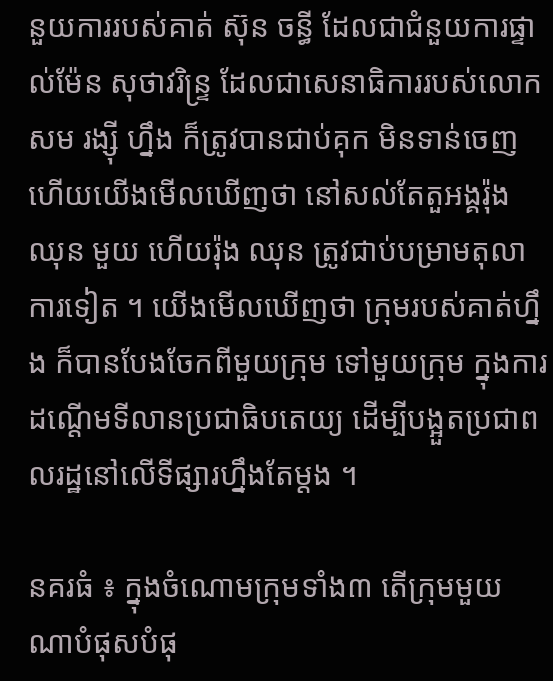នួយការរបស់គាត់ ស៊ុន ចន្ធី ដែលជាជំនួយការផ្ទាល់ម៉ែន សុថាវរិន្រ្ទ ដែលជាសេនាធិការរបស់លោកសម រង្ស៊ី ហ្នឹង ក៏ត្រូវបានជាប់គុក មិនទាន់ចេញ ហើយយើងមើលឃើញថា នៅសល់តែតួអង្គរ៉ុង ឈុន មួយ ហើយរ៉ុង ឈុន ត្រូវជាប់បម្រាមតុលាការទៀត ។ យើងមើលឃើញថា ក្រុមរបស់គាត់ហ្នឹង ក៏បានបែងចែកពីមួយក្រុម ទៅមួយក្រុម ក្នុងការដណ្ដើមទីលានប្រជាធិបតេយ្យ ដើម្បីបង្អួតប្រជាពលរដ្ឋនៅលើទីផ្សារហ្នឹងតែម្ដង ។

នគរធំ ៖ ក្នុងចំណោមក្រុមទាំង៣ តើក្រុមមួយណាបំផុសបំផុ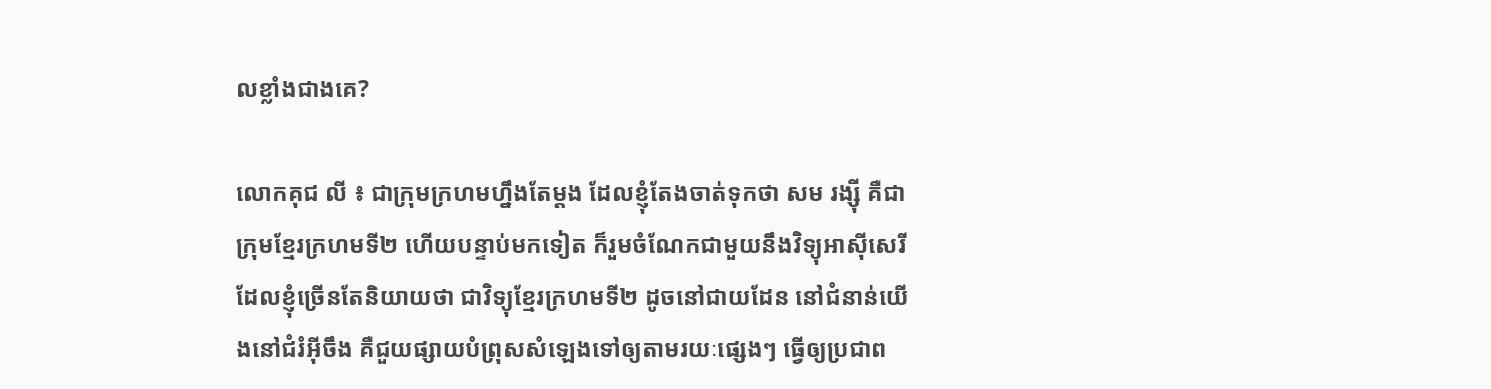លខ្លាំងជាងគេ?

លោកគុជ លី ៖ ជាក្រុមក្រហមហ្នឹងតែម្ដង ដែលខ្ញុំតែងចាត់ទុកថា សម រង្ស៊ី គឺជាក្រុមខ្មែរក្រហមទី២ ហើយបន្ទាប់មកទៀត ក៏រួមចំណែកជាមួយនឹងវិទ្យុអាស៊ីសេរី ដែលខ្ញុំច្រើនតែនិយាយថា ជាវិទ្យុខ្មែរក្រហមទី២ ដូចនៅជាយដែន នៅជំនាន់យើងនៅជំរំអ៊ីចឹង គឺជួយផ្សាយបំព្រុសសំឡេងទៅឲ្យតាមរយៈផ្សេងៗ ធ្វើឲ្យប្រជាព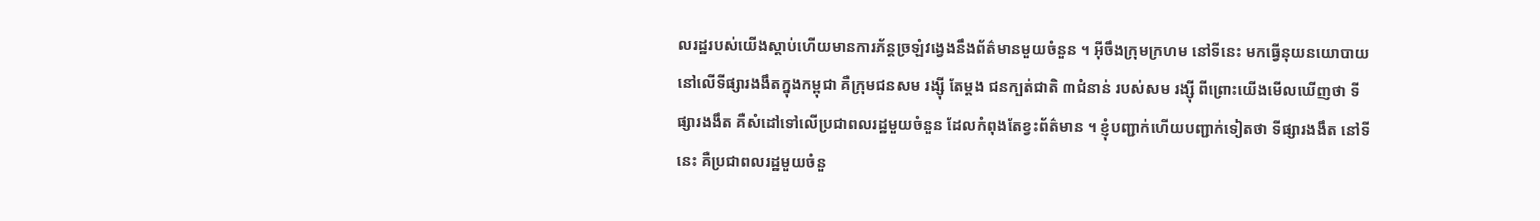លរដ្ឋរបស់យើងស្ដាប់ហើយមានការភ័ន្តច្រឡំវង្វេងនឹងព័ត៌មានមួយចំនួន ។ អ៊ីចឹងក្រុមក្រហម នៅទីនេះ មកធ្វើនុយនយោបាយនៅលើទីផ្សារងងឹតក្នុងកម្ពុជា គឺក្រុមជនសម រង្ស៊ី តែម្ដង ជនក្បត់ជាតិ ៣ជំនាន់ របស់សម រង្ស៊ី ពីព្រោះយើងមើលឃើញថា ទីផ្សារងងឹត គឺសំដៅទៅលើប្រជាពលរដ្ឋមួយចំនួន ដែលកំពុងតែខ្វះព័ត៌មាន ។ ខ្ញុំបញ្ជាក់ហើយបញ្ជាក់ទៀតថា ទីផ្សារងងឹត នៅទីនេះ គឺប្រជាពលរដ្ឋមួយចំនួ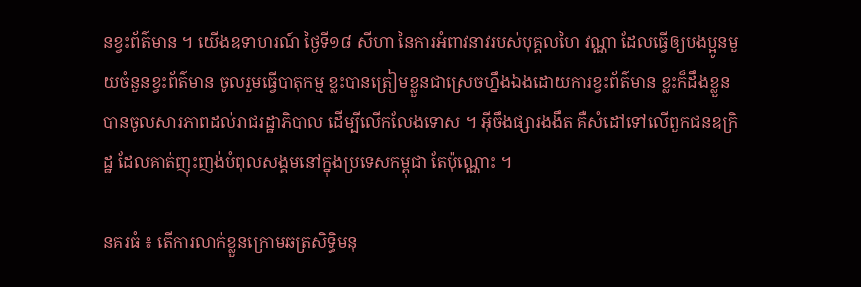នខ្វះព័ត៌មាន ។ យើងឧទាហរណ៍ ថ្ងៃទី១៨ សីហា នៃការអំពាវនាវរបស់បុគ្គលហៃ វណ្ណា ដែលធ្វើឲ្យបងប្អូនមួយចំនួនខ្វះព័ត៌មាន ចូលរួមធ្វើបាតុកម្ម ខ្លះបានត្រៀមខ្លួនជាស្រេចហ្នឹងឯងដោយការខ្វះព័ត៌មាន ខ្លះក៏ដឹងខ្លួន បានចូលសារភាពដល់រាជរដ្ឋាភិបាល ដើម្បីលើកលែងទោស ។ អ៊ីចឹងផ្សារងងឹត គឺសំដៅទៅលើពួកជនឧក្រិដ្ឋ ដែលគាត់ញុះញង់បំពុលសង្គមនៅក្នុងប្រទេសកម្ពុជា តែប៉ុណ្ណោះ ។

នគរធំ ៖ តើការលាក់ខ្លួនក្រោមឆត្រសិទ្ធិមនុ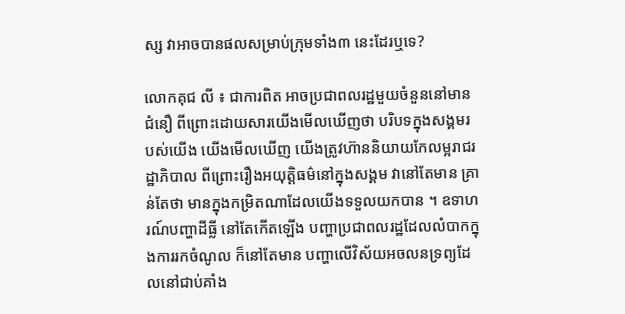ស្ស វាអាចបានផលសម្រាប់ក្រុមទាំង៣ នេះដែរឬទេ?

លោកគុជ លី ៖ ជាការពិត អាចប្រជាពលរដ្ឋមួយចំនួននៅមានជំនឿ ពីព្រោះដោយសារយើងមើលឃើញថា បរិបទក្នុងសង្គមរបស់យើង យើងមើលឃើញ យើងត្រូវហ៊ាននិយាយកែលម្អរាជរដ្ឋាភិបាល ពីព្រោះរឿងអយុត្តិធម៌នៅក្នុងសង្គម វានៅតែមាន គ្រាន់តែថា មានក្នុងកម្រិតណាដែលយើងទទួលយកបាន ។ ឧទាហរណ៍បញ្ហាដីធ្លី នៅតែកើតឡើង បញ្ហាប្រជាពលរដ្ឋដែលលំបាកក្នុងការរកចំណូល ក៏នៅតែមាន បញ្ហាលើវិស័យអចលនទ្រព្យដែលនៅជាប់គាំង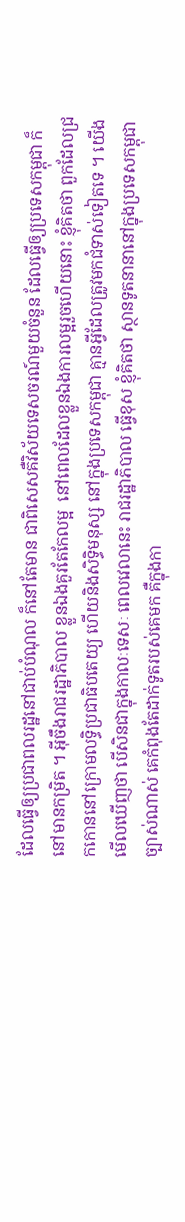ដែលធ្វើឲ្យប្រជាពលរដ្ឋនៅជាប់បំណុល ក៏នៅតែមាន ជាពិសេសគឺវិស័យទេសចរណ៍មួយចំនួន ដែលធ្វើឲ្យប្រទេសកម្ពុជា ក៏នៅមានកម្រិត ។ អ៊ីចឹងរាជរដ្ឋាភិបាល ខ្លួនឯងគួរតែកែលម្អ  នៅពេលដែលខ្លួនឯងការលម្អរួចហើយនោះ ខ្ញុំគិតថា ពួកដែលជ្រកកោននៅក្រោមលទ្ធិប្រជាធិបតេយ្យ ហើយនិងសិទ្ធិមនុស្ស នៅក្នុងប្រទេសកម្ពុជា គ្មានអ្វីដែលត្រូវមកជំទាស់ទៀតទេ ។ យើងមើលឃើញថា បើសិនជាក្នុងកាលៈទេសៈ ពេលវេលានេះ រាជរដ្ឋាភិបាល ធ្វើខុស ខ្ញុំគិតថា ស្ថានទូតនានានៅក្នុងប្រទេសកម្ពុជា ច្បាស់ណាស់ គេកំពុងតែដាក់ទូតរបស់គេមក គឺក្នុងកា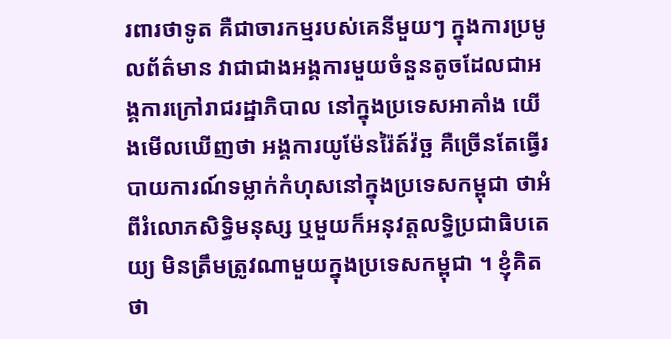រពារថាទូត គឺជាចារកម្មរបស់គេនីមួយៗ ក្នុងការប្រមូលព័ត៌មាន វាជាជាងអង្គការមួយចំនួនតូចដែលជាអង្គការក្រៅរាជរដ្ឋាភិបាល នៅក្នុងប្រទេសអាគាំង យើងមើលឃើញថា អង្គការយូម៉ែនរ៉ៃត៍វ៉ច្ឆ គឺច្រើនតែធ្វើរបាយការណ៍ទម្លាក់កំហុសនៅក្នុងប្រទេសកម្ពុជា ថាអំពីរំលោភសិទ្ធិមនុស្ស ឬមួយក៏អនុវត្តលទ្ធិប្រជាធិបតេយ្យ មិនត្រឹមត្រូវណាមួយក្នុងប្រទេសកម្ពុជា ។ ខ្ញុំគិតថា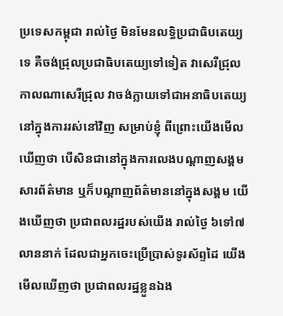ប្រទេសកម្ពុជា រាល់ថៃ្ង មិនមែនលទ្ធិប្រជាធិបតេយ្យទេ គឺចង់ជ្រុលប្រជាធិបតេយ្យទៅទៀត វាសេរីជ្រុល កាលណាសេរីជ្រុល វាចង់ក្លាយទៅជាអនាធិបតេយ្យនៅក្នុងការរស់នៅវិញ សម្រាប់ខ្ញុំ ពីព្រោះយើងមើលឃើញថា បើសិនជានៅក្នុងការលេងបណ្ដាញសង្គម សារព័ត៌មាន ឬក៏បណ្ដាញព័ត៌មាននៅក្នុងសង្គម យើងឃើញថា ប្រជាពលរដ្ឋរបស់យើង រាល់ថ្ងៃ ៦ទៅ៧លាននាក់ ដែលជាអ្នកចេះប្រើប្រាស់ទូរស័ព្ទដៃ យើងមើលឃើញថា ប្រជាពលរដ្ឋខ្លួនឯង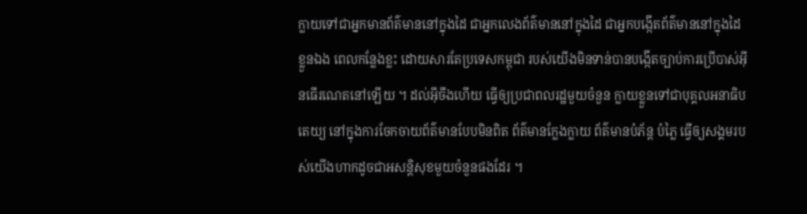ក្លាយទៅជាអ្នកមានព័ត៌មាននៅក្នុងដៃ ជាអ្នកលេងព័ត៌មាននៅក្នុងដៃ ជាអ្នកបង្កើតព័ត៌មាននៅក្នុងដៃខ្លួនឯង ពេលកន្លែងខ្លះ ដោយសារតែប្រទេសកម្ពុជា របស់យើងមិនទាន់បានបង្កើតច្បាប់ការប្រើបាស់អ៊ីនធើរណេតនៅឡើយ ។ ដល់អ៊ីចឹងហើយ ធ្វើឲ្យប្រជាពលរដ្ឋមួយចំនួន ក្លាយខ្លួនទៅជាបុគ្គលអនាធិបតេយ្យ នៅក្នុងការចែកចាយព័ត៌មានបែបមិនពិត ព័ត៌មានក្លែងក្លាយ ព័ត៌មានបំភ័ន្ត បំភ្លៃ ធ្វើឲ្យសង្គមរបស់យើងហាកដូចជាអសន្តិសុខមួយចំនួនផងដែរ ។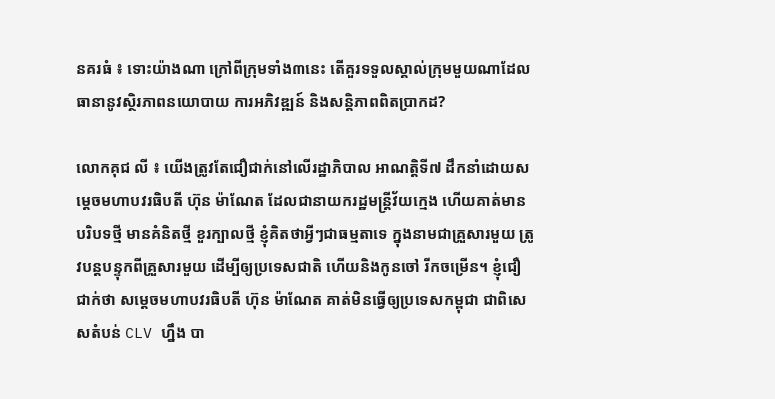នគរធំ ៖ ទោះយ៉ាងណា ក្រៅពីក្រុមទាំង៣នេះ តើគួរទទួលស្គាល់ក្រុមមួយណាដែលធានានូវស្ថិរភាពនយោបាយ ការអភិវឌ្ឍន៍ និងសន្តិភាពពិតប្រាកដ?

លោកគុជ លី ៖ យើងត្រូវតែជឿជាក់នៅលើរដ្ឋាភិបាល អាណត្តិទី៧ ដឹកនាំដោយសម្ដេចមហាបវរធិបតី ហ៊ុន ម៉ាណែត ដែលជានាយករដ្ឋមន្រ្តីវ័យក្មេង ហើយគាត់មានបរិបទថ្មី មានគំនិតថ្មី ខួរក្បាលថ្មី ខ្ញុំគិតថាអ្វីៗជាធម្មតាទេ ក្នុងនាមជាគ្រួសារមួយ ត្រូវបន្តបន្ទុកពីគ្រួសារមួយ ដើម្បីឲ្យប្រទេសជាតិ ហើយនិងកូនចៅ រីកចម្រើន។ ខ្ញុំជឿជាក់ថា សម្ដេចមហាបវរធិបតី ហ៊ុន ម៉ាណែត គាត់មិនធ្វើឲ្យប្រទេសកម្ពុជា ជាពិសេសតំបន់ CLV ហ្នឹង បា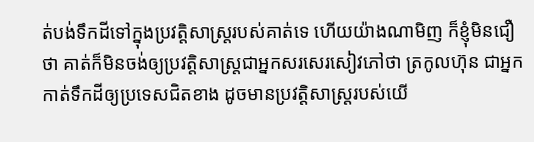ត់បង់ទឹកដីទៅក្នុងប្រវត្តិសាស្រ្តរបស់គាត់ទេ ហើយយ៉ាងណាមិញ ក៏ខ្ញុំមិនជឿថា គាត់ក៏មិនចង់ឲ្យប្រវត្តិសាស្រ្តជាអ្នកសរសេរសៀវភៅថា ត្រកូលហ៊ុន ជាអ្នកកាត់ទឹកដីឲ្យប្រទេសជិតខាង ដូចមានប្រវត្តិសាស្រ្តរបស់យើ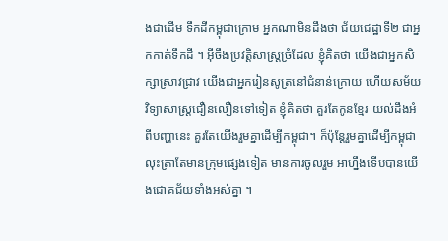ងជាដើម ទឹកដីកម្ពុជាក្រោម អ្នកណាមិនដឹងថា ជ័យជេដ្ឋាទី២ ជាអ្នកកាត់ទឹកដី ។ អ៊ីចឹងប្រវត្តិសាស្រ្តច្រំដែល ខ្ញុំគិតថា យើងជាអ្នកសិក្សាស្រាវជ្រាវ យើងជាអ្នករៀនសូត្រនៅជំនាន់ក្រោយ ហើយសម័យវិទ្យាសាស្រ្តជឿនលឿនទៅទៀត ខ្ញុំគិតថា គួរតែកូនខ្មែរ យល់ដឹងអំពីបញ្ហានេះ គួរតែយើងរួមគ្នាដើម្បីកម្ពុជា។ ក៏ប៉ុន្តែរួមគ្នាដើម្បីកម្ពុជា លុះត្រាតែមានក្រុមផ្សេងទៀត មានការចូលរួម អាហ្នឹងទើបបានយើងជោគជ័យទាំងអស់គ្នា ។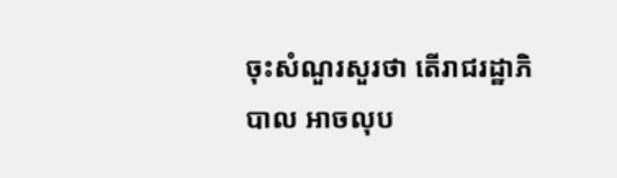ចុះសំណួរសួរថា តើរាជរដ្ឋាភិបាល អាចលុប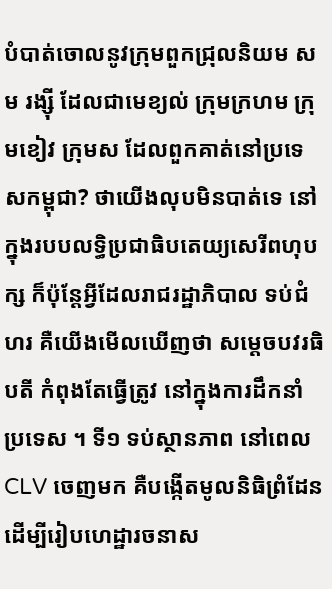បំបាត់ចោលនូវក្រុមពួកជ្រុលនិយម សម រង្ស៊ី ដែលជាមេខ្យល់ ក្រុមក្រហម ក្រុមខៀវ ក្រុមស ដែលពួកគាត់នៅប្រទេសកម្ពុជា? ថាយើងលុបមិនបាត់ទេ នៅក្នុងរបបលទ្ធិប្រជាធិបតេយ្យសេរីពហុបក្ស ក៏ប៉ុន្តែអ្វីដែលរាជរដ្ឋាភិបាល ទប់ជំហរ គឺយើងមើលឃើញថា សម្ដេចបវរធិបតី កំពុងតែធ្វើត្រូវ នៅក្នុងការដឹកនាំប្រទេស ។ ទី១ ទប់ស្ថានភាព នៅពេល CLV ចេញមក គឺបង្កើតមូលនិធិព្រំដែន ដើម្បីរៀបហេដ្ឋារចនាស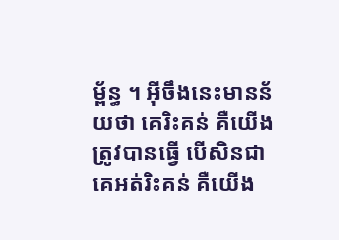ម្ព័ន្ធ ។ អ៊ីចឹងនេះមានន័យថា គេរិះគន់ គឺយើងត្រូវបានធ្វើ បើសិនជាគេអត់រិះគន់ គឺយើង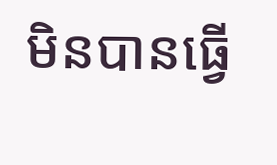មិនបានធ្វើ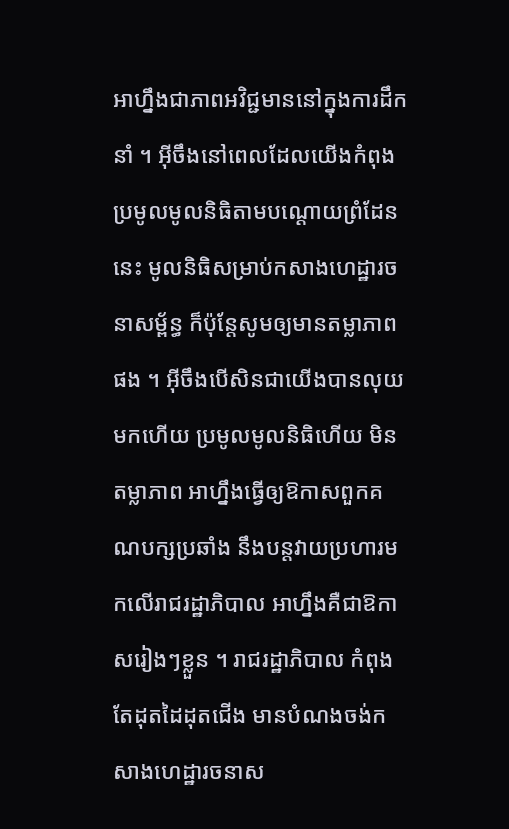អាហ្នឹងជាភាពអវិជ្ជមាននៅក្នុងការដឹកនាំ ។ អ៊ីចឹងនៅពេលដែលយើងកំពុងប្រមូលមូលនិធិតាមបណ្ដោយព្រំដែននេះ មូលនិធិសម្រាប់កសាងហេដ្ឋារចនាសម្ព័ន្ធ ក៏ប៉ុន្តែសូមឲ្យមានតម្លាភាពផង ។ អ៊ីចឹងបើសិនជាយើងបានលុយមកហើយ ប្រមូលមូលនិធិហើយ មិនតម្លាភាព អាហ្នឹងធ្វើឲ្យឱកាសពួកគណបក្សប្រឆាំង នឹងបន្តវាយប្រហារមកលើរាជរដ្ឋាភិបាល អាហ្នឹងគឺជាឱកាសរៀងៗខ្លួន ។ រាជរដ្ឋាភិបាល កំពុងតែដុតដៃដុតជើង មានបំណងចង់កសាងហេដ្ឋារចនាស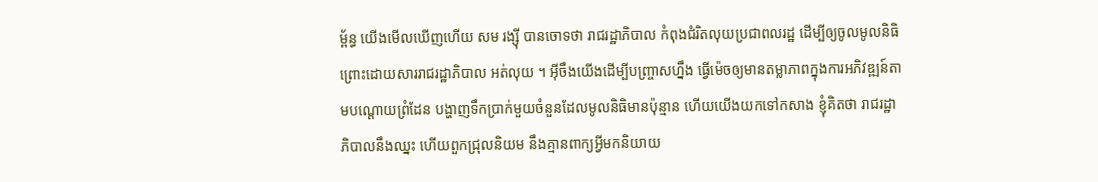ម្ព័ន្ធ យើងមើលឃើញហើយ សម រង្ស៊ី បានចោទថា រាជរដ្ឋាភិបាល កំពុងជំរិតលុយប្រជាពលរដ្ឋ ដើម្បីឲ្យចូលមូលនិធិ ព្រោះដោយសាររាជរដ្ឋាភិបាល អត់លុយ ។ អ៊ីចឹងយើងដើម្បីបញ្ច្រាសហ្នឹង ធ្វើម៉េចឲ្យមានតម្លាភាពក្នុងការអភិវឌ្ឍន៍តាមបណ្ដោយព្រំដែន បង្ហាញទឹកប្រាក់មួយចំនួនដែលមូលនិធិមានប៉ុន្មាន ហើយយើងយកទៅកសាង ខ្ញុំគិតថា រាជរដ្ឋាភិបាលនឹងឈ្នះ ហើយពួកជ្រុលនិយម នឹងគ្មានពាក្យអ្វីមកនិយាយ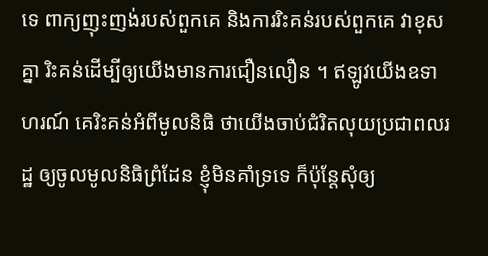ទេ ពាក្យញុះញង់របស់ពួកគេ និងការរិះគន់របស់ពួកគេ វាខុសគ្នា រិះគន់ដើម្បីឲ្យយើងមានការជឿនលឿន ។ ឥឡូវយើងឧទាហរណ៍ គេរិះគន់អំពីមូលនិធិ ថាយើងចាប់ជំរិតលុយប្រជាពលរដ្ឋ ឲ្យចូលមូលនិធិព្រំដែន ខ្ញុំមិនគាំទ្រទេ ក៏ប៉ុន្តែសុំឲ្យ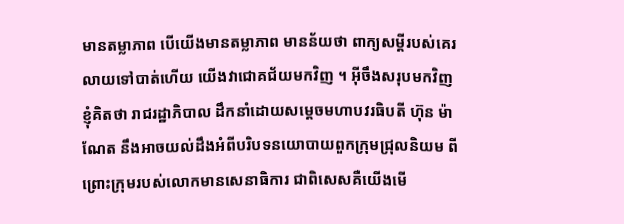មានតម្លាភាព បើយើងមានតម្លាភាព មានន័យថា ពាក្យសម្ដីរបស់គេរលាយទៅបាត់ហើយ យើងវាជោគជ័យមកវិញ ។ អ៊ីចឹងសរុបមកវិញ ខ្ញុំគិតថា រាជរដ្ឋាភិបាល ដឹកនាំដោយសម្ដេចមហាបវរធិបតី ហ៊ុន ម៉ាណែត នឹងអាចយល់ដឹងអំពីបរិបទនយោបាយពួកក្រុមជ្រុលនិយម ពីព្រោះក្រុមរបស់លោកមានសេនាធិការ ជាពិសេសគឺយើងមើ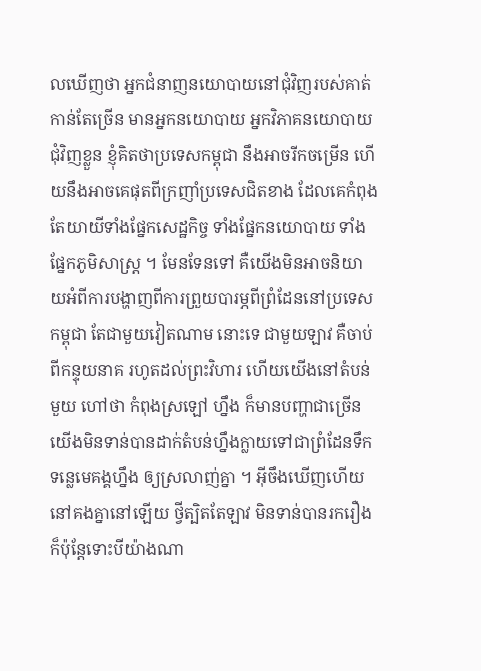លឃើញថា អ្នកជំនាញនយោបាយនៅជុំវិញរបស់គាត់ កាន់តែច្រើន មានអ្នកនយោបាយ អ្នកវិភាគនយោបាយជុំវិញខ្លួន ខ្ញុំគិតថាប្រទេសកម្ពុជា នឹងអាចរីកចម្រើន ហើយនឹងអាចគេផុតពីក្រញាំប្រទេសជិតខាង ដែលគេកំពុងតែយាយីទាំងផ្នែកសេដ្ឋកិច្ច ទាំងផ្នែកនយោបាយ ទាំងផ្នែកភូមិសាស្រ្ត ។ មែនទែនទៅ គឺយើងមិនអាចនិយាយអំពីការបង្ហាញពីការព្រួយបារម្ភពីព្រំដែននៅប្រទេសកម្ពុជា តែជាមួយវៀតណាម នោះទេ ជាមួយឡាវ គឺចាប់ពីកន្ទុយនាគ រហូតដល់ព្រះវិហារ ហើយយើងនៅតំបន់មួយ ហៅថា កំពុងស្រឡៅ ហ្នឹង ក៏មានបញ្ហាជាច្រើន យើងមិនទាន់បានដាក់តំបន់ហ្នឹងក្លាយទៅជាព្រំដែនទឹក ទន្លេមេគង្គហ្នឹង ឲ្យស្រលាញ់គ្នា ។ អ៊ីចឹងឃើញហើយ នៅគងគ្នានៅឡើយ ថ្វីត្បិតតែឡាវ មិនទាន់បានរករឿង ក៏ប៉ុន្តែទោះបីយ៉ាងណា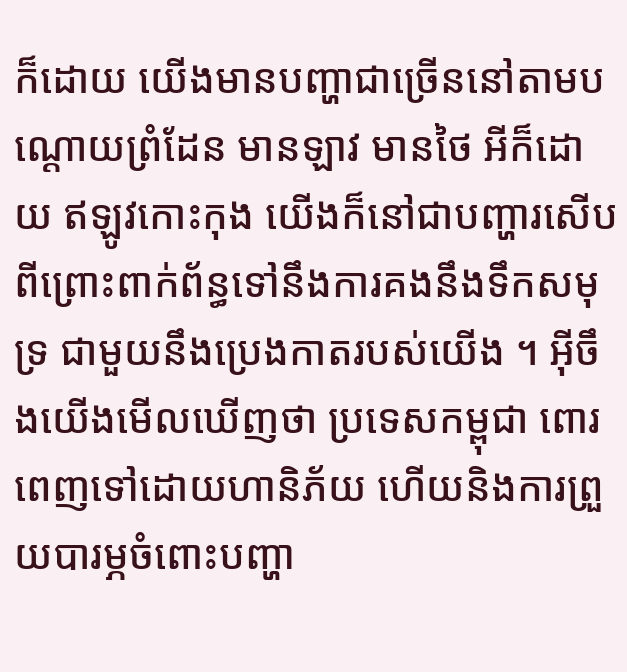ក៏ដោយ យើងមានបញ្ហាជាច្រើននៅតាមបណ្ដោយព្រំដែន មានឡាវ មានថៃ អីក៏ដោយ ឥឡូវកោះកុង យើងក៏នៅជាបញ្ហារសើប ពីព្រោះពាក់ព័ន្ធទៅនឹងការគងនឹងទឹកសមុទ្រ ជាមួយនឹងប្រេងកាតរបស់យើង ។ អ៊ីចឹងយើងមើលឃើញថា ប្រទេសកម្ពុជា ពោរពេញទៅដោយហានិភ័យ ហើយនិងការព្រួយបារម្ភចំពោះបញ្ហា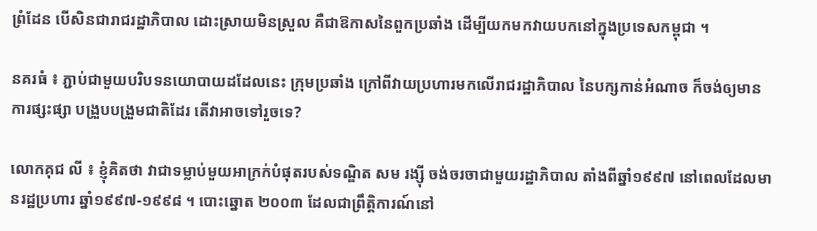ពំ្រដែន បើសិនជារាជរដ្ឋាភិបាល ដោះស្រាយមិនស្រួល គឺជាឱកាសនៃពួកប្រឆាំង ដើម្បីយកមកវាយបកនៅក្នុងប្រទេសកម្ពុជា ។

នគរធំ ៖ ភ្ជាប់ជាមួយបរិបទនយោបាយដដែលនេះ ក្រុមប្រឆាំង ក្រៅពីវាយប្រហារមកលើរាជរដ្ឋាភិបាល នៃបក្សកាន់អំណាច ក៏ចង់ឲ្យមានការផ្សះផ្សា បង្រួបបង្រួមជាតិដែរ តើវាអាចទៅរួចទេ?

លោកគុជ លី ៖ ខ្ញុំគិតថា វាជាទម្លាប់មួយអាក្រក់បំផុតរបស់ទណ្ឌិត សម រង្ស៊ី ចង់ចរចាជាមួយរដ្ឋាភិបាល តាំងពីឆ្នាំ១៩៩៧ នៅពេលដែលមានរដ្ឋប្រហារ ឆ្នាំ១៩៩៧-១៩៩៨ ។ បោះឆ្នោត ២០០៣ ដែលជាព្រឹត្តិការណ៍នៅ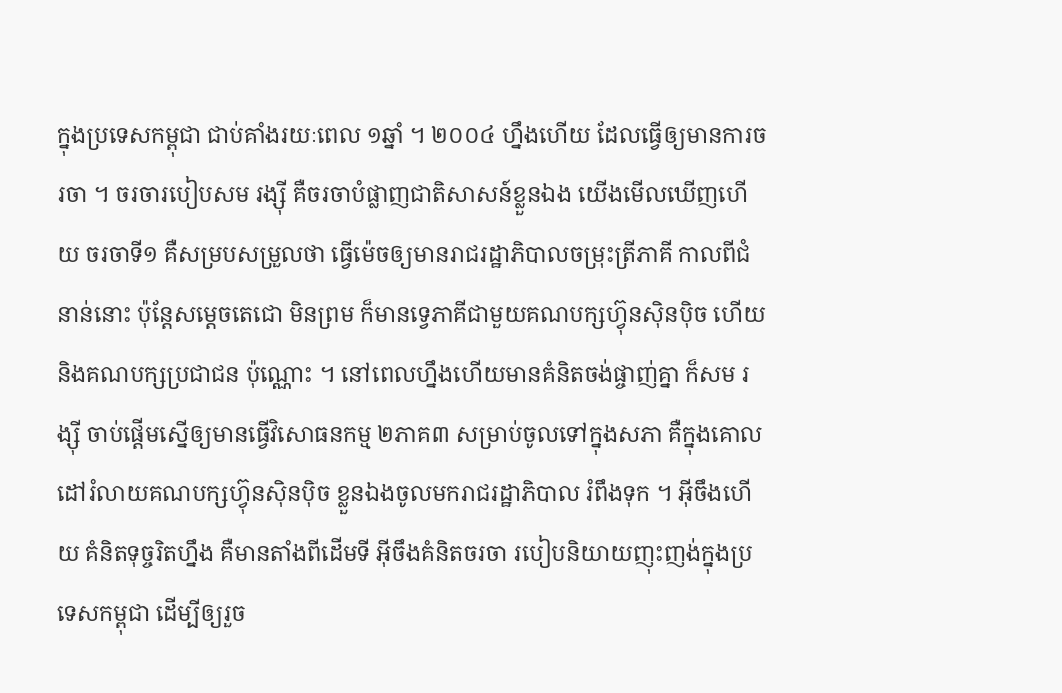ក្នុងប្រទេសកម្ពុជា ជាប់គាំងរយៈពេល ១ឆ្នាំ ។ ២០០៤ ហ្នឹងហើយ ដែលធ្វើឲ្យមានការចរចា ។ ចរចារបៀបសម រង្ស៊ី គឺចរចាបំផ្លាញជាតិសាសន៍ខ្លួនឯង យើងមើលឃើញហើយ ចរចាទី១ គឺសម្របសម្រួលថា ធ្វើម៉េចឲ្យមានរាជរដ្ឋាភិបាលចម្រុះត្រីភាគី កាលពីជំនាន់នោះ ប៉ុន្តែសម្ដេចតេជោ មិនព្រម ក៏មានទ្វេភាគីជាមួយគណបក្សហ៊្វុនស៊ិនប៉ិច ហើយនិងគណបក្សប្រជាជន ប៉ុណ្ណោះ ។ នៅពេលហ្នឹងហើយមានគំនិតចង់ផ្ចាញ់គ្នា ក៏សម រង្ស៊ី ចាប់ផ្ដើមស្នើឲ្យមានធ្វើវិសោធនកម្ម ២ភាគ៣ សម្រាប់ចូលទៅក្នុងសភា គឺក្នុងគោលដៅរំលាយគណបក្សហ៊្វុនស៊ិនប៉ិច ខ្លួនឯងចូលមករាជរដ្ឋាភិបាល រំពឹងទុក ។ អ៊ីចឹងហើយ គំនិតទុច្ចរិតហ្នឹង គឺមានតាំងពីដើមទី អ៊ីចឹងគំនិតចរចា របៀបនិយាយញុះញង់ក្នុងប្រទេសកម្ពុជា ដើម្បីឲ្យរួច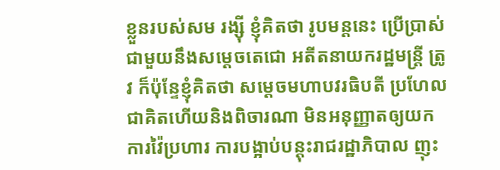ខ្លួនរបស់សម រង្ស៊ី ខ្ញុំគិតថា រូបមន្តនេះ ប្រើប្រាស់ជាមួយនឹងសម្ដេចតេជោ អតីតនាយករដ្ឋមន្រ្តី ត្រូវ ក៏ប៉ុន្ទែខ្ញុំគិតថា សម្ដេចមហាបវរធិបតី ប្រហែលជាគិតហើយនិងពិចារណា មិនអនុញ្ញាតឲ្យយកការវ៉ៃប្រហារ ការបង្អាប់បន្តុះរាជរដ្ឋាភិបាល ញុះ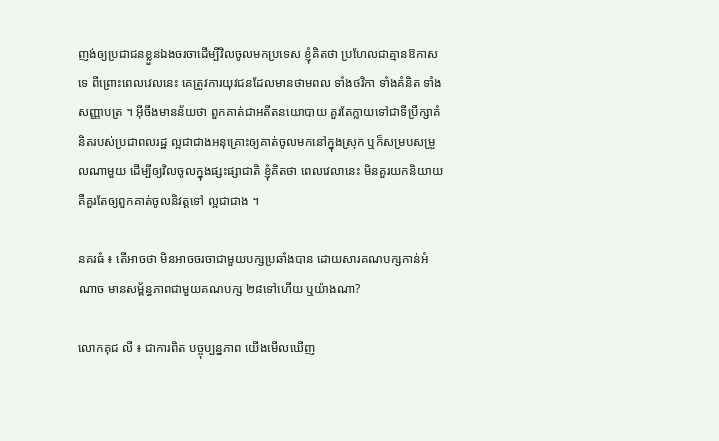ញង់ឲ្យប្រជាជនខ្លួនឯងចរចាដើម្បីវិលចូលមកប្រទេស ខ្ញុំគិតថា ប្រហែលជាគ្មានឱកាសទេ ពីព្រោះពេលវេលនេះ គេត្រូវការយុវជនដែលមានថាមពល ទាំងថវិកា ទាំងគំនិត ទាំងសញ្ញាបត្រ ។ អ៊ីចឹងមានន័យថា ពួកគាត់ជាអតីតនយោបាយ គួរតែក្លាយទៅជាទីប្រឹក្សាគំនិតរបស់ប្រជាពលរដ្ឋ ល្អជាជាងអនុគ្រោះឲ្យគាត់ចូលមកនៅក្នុងស្រុក ឬក៏សម្របសម្រួលណាមួយ ដើម្បីឲ្យវិលចូលក្នុងផ្សះផ្សាជាតិ ខ្ញុំគិតថា ពេលវេលានេះ មិនគួរយកនិយាយ គឺគួរតែឲ្យពួកគាត់ចូលនិវត្តទៅ ល្អជាជាង ។

នគរធំ ៖ តើអាចថា មិនអាចចរចាជាមួយបក្សប្រឆាំងបាន ដោយសារគណបក្សកាន់អំណាច មានសម្ព័ន្ធភាពជាមួយគណបក្ស ២៨ទៅហើយ ឬយ៉ាងណា?

លោកគុជ លី ៖ ជាការពិត បច្ចុប្បន្នភាព យើងមើលឃើញ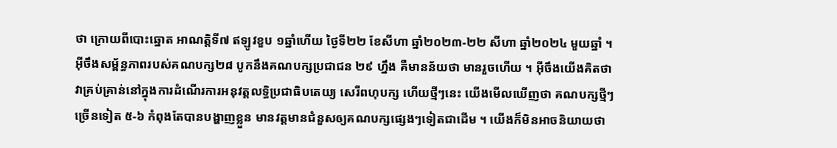ថា ក្រោយពីបោះឆ្នោត អាណត្តិទី៧ ឥឡូវខួប ១ឆ្នាំហើយ ថ្ងៃទី២២ ខែសីហា ឆ្នាំ២០២៣-២២ សីហា ឆ្នាំ២០២៤ មួយឆ្នាំ ។ អ៊ីចឹងសម្ព័ន្ធភាពរបស់គណបក្ស២៨ បូកនឹងគណបក្សប្រជាជន ២៩ ហ្នឹង គឺមានន័យថា មានរួចហើយ ។ អ៊ីចឹងយើងគិតថា វាគ្រប់គ្រាន់នៅក្នុងការដំណើរការអនុវត្តលទ្ធិប្រជាធិបតេយ្យ សេរីពហុបក្ស ហើយថ្មីៗនេះ យើងមើលឃើញថា គណបក្សថ្មីៗច្រើនទៀត ៥-៦ កំពុងតែបានបង្ហាញខ្លួន មានវត្តមានជំនួសឲ្យគណបក្សផ្សេងៗទៀតជាដើម ។ យើងក៏មិនអាចនិយាយថា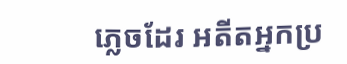ភ្លេចដែរ អតីតអ្នកប្រ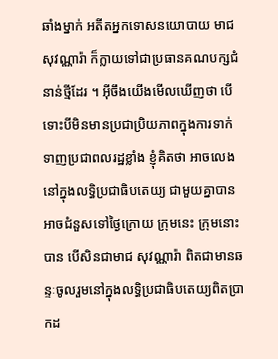ឆាំងម្នាក់ អតីតអ្នកទោសនយោបាយ មាជ សុវណ្ណារ៉ា ក៏ក្លាយទៅជាប្រធានគណបក្សជំនាន់ថ្មីដែរ ។ អ៊ីចឹងយើងមើលឃើញថា បើទោះបីមិនមានប្រជាប្រិយភាពក្នុងការទាក់ទាញប្រជាពលរដ្ឋខ្លាំង ខ្ញុំគិតថា អាចលេងនៅក្នុងលទ្ធិប្រជាធិបតេយ្យ ជាមួយគ្នាបាន អាចជំនួសទៅថ្ងៃក្រោយ ក្រុមនេះ ក្រុមនោះបាន បើសិនជាមាជ សុវណ្ណារ៉ា ពិតជាមានឆន្ទៈចូលរួមនៅក្នុងលទ្ធិប្រជាធិបតេយ្យពិតប្រាកដ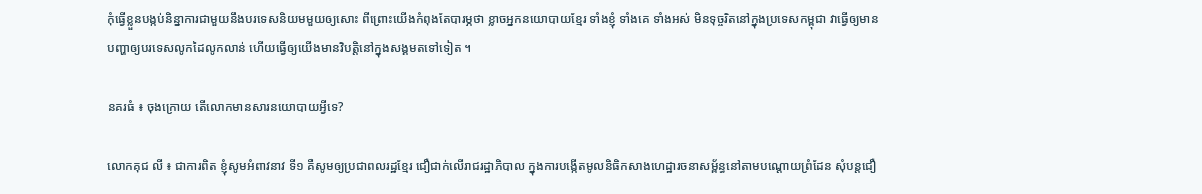កុំធ្វើខ្លួនបង្កប់និន្នាការជាមួយនឹងបរទេសនិយមមួយឲ្យសោះ ពីព្រោះយើងកំពុងតែបារម្ភថា ខ្លាចអ្នកនយោបាយខ្មែរ ទាំងខ្ញុំ ទាំងគេ ទាំងអស់ មិនទុច្ចរិតនៅក្នុងប្រទេសកម្ពុជា វាធ្វើឲ្យមានបញ្ហាឲ្យបរទេសលូកដៃលូកលាន់ ហើយធ្វើឲ្យយើងមានវិបត្តិនៅក្នុងសង្គមតទៅទៀត ។

នគរធំ ៖ ចុងក្រោយ តើលោកមានសារនយោបាយអ្វីទេ?

លោកគុជ លី ៖ ជាការពិត ខ្ញុំសូមអំពាវនាវ ទី១ គឺសូមឲ្យប្រជាពលរដ្ឋខ្មែរ ជឿជាក់លើរាជរដ្ឋាភិបាល ក្នុងការបង្កើតមូលនិធិកសាងហេដ្ឋារចនាសម្ព័ន្ធនៅតាមបណ្ដោយព្រំដែន សុំបន្តជឿ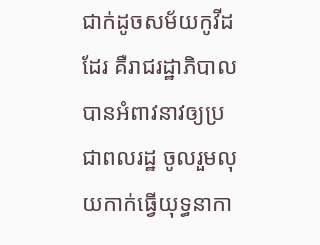ជាក់ដូចសម័យកូវីដដែរ គឺរាជរដ្ឋាភិបាល បានអំពាវនាវឲ្យប្រជាពលរដ្ឋ ចូលរួមលុយកាក់ធ្វើយុទ្ធនាកា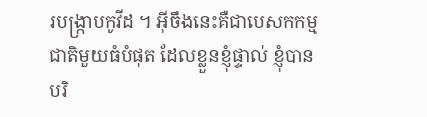របង្រ្កាបកូវីដ ។ អ៊ីចឹងនេះគឺជាបេសកកម្មជាតិមួយធំបំផុត ដែលខ្លួនខ្ញុំផ្ទាល់ ខ្ញុំបានបរិ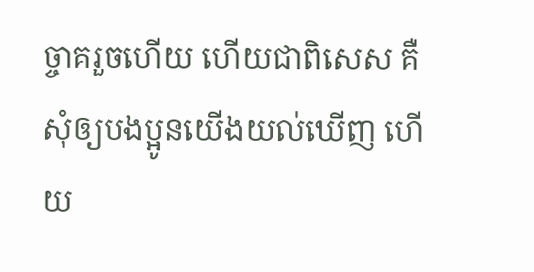ច្ចាគរួចហើយ ហើយជាពិសេស គឺសុំឲ្យបងប្អូនយើងយល់ឃើញ ហើយ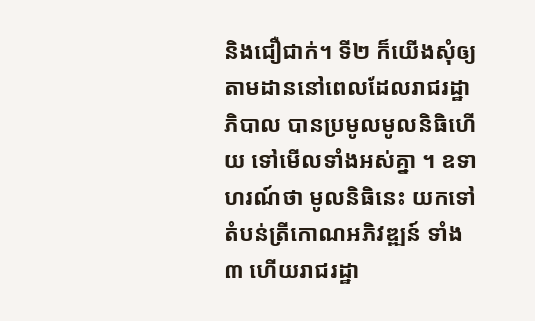និងជឿជាក់។ ទី២ ក៏យើងសុំឲ្យតាមដាននៅពេលដែលរាជរដ្ឋាភិបាល បានប្រមូលមូលនិធិហើយ ទៅមើលទាំងអស់គ្នា ។ ឧទាហរណ៍ថា មូលនិធិនេះ យកទៅតំបន់ត្រីកោណអភិវឌ្ឍន៍ ទាំង៣ ហើយរាជរដ្ឋា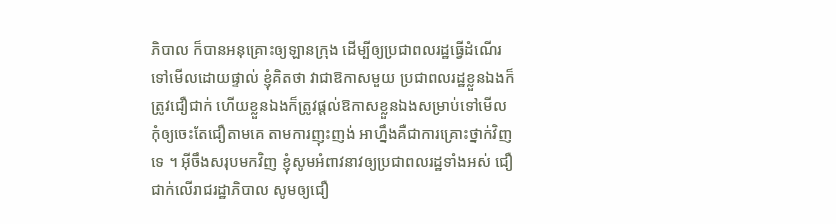ភិបាល ក៏បានអនុគ្រោះឲ្យឡានក្រុង ដើម្បីឲ្យប្រជាពលរដ្ឋធ្វើដំណើរទៅមើលដោយផ្ទាល់ ខ្ញុំគិតថា វាជាឱកាសមួយ ប្រជាពលរដ្ឋខ្លួនឯងក៏ត្រូវជឿជាក់ ហើយខ្លួនឯងក៏ត្រូវផ្ដល់ឱកាសខ្លួនឯងសម្រាប់ទៅមើល កុំឲ្យចេះតែជឿតាមគេ តាមការញុះញង់ អាហ្នឹងគឺជាការគ្រោះថ្នាក់វិញទេ ។ អ៊ីចឹងសរុបមកវិញ ខ្ញុំសូមអំពាវនាវឲ្យប្រជាពលរដ្ឋទាំងអស់ ជឿជាក់លើរាជរដ្ឋាភិបាល សូមឲ្យជឿ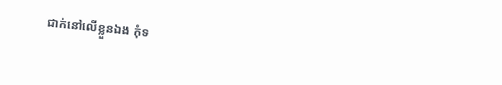ជាក់នៅលើខ្លួនឯង កុំទ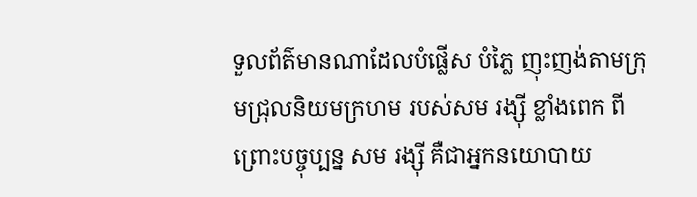ទួលព័ត៌មានណាដែលបំផ្លើស បំភ្លៃ ញុះញង់តាមក្រុមជ្រុលនិយមក្រហម របស់សម រង្ស៊ី ខ្លាំងពេក ពីព្រោះបច្ចុប្បន្ន សម រង្ស៊ី គឺជាអ្នកនយោបាយ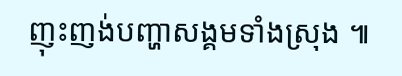ញុះញង់បញ្ហាសង្គមទាំងស្រុង ៕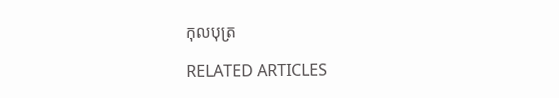កុលបុត្រ

RELATED ARTICLES